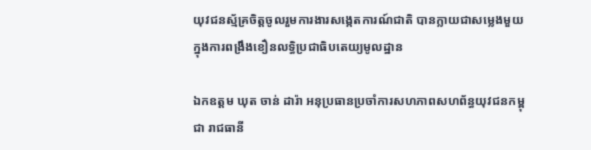យុវជនស្ម័គ្រចិត្តចូលរួមការងារសង្កេតការណ៍ជាតិ បានក្លាយជាសម្លេងមួយក្នុងការពង្រឹងខឿនលទ្ធិប្រជាធិបតេយ្យមូលដ្ឋាន

ឯកឧត្ដម ឃុត ចាន់ ដារ៉ា អនុប្រធានប្រចាំការសហភាពសហព័ន្ធយុវជនកម្ពុជា រាជធានី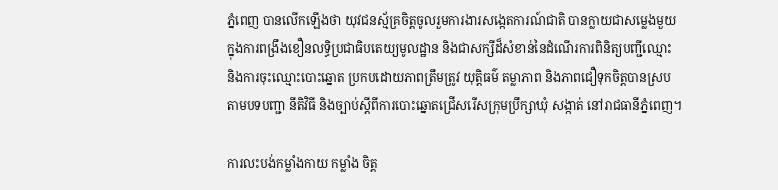ភ្នំពេញ បានលើកឡើងថា យុវជនស្ម័គ្រចិត្តចូលរួមការងារសង្កេតការណ៍ជាតិ បានក្លាយជាសម្លេងមួយក្នុងការពង្រឹងខឿនលទ្ធិប្រជាធិបតេយ្យមូលដ្ឋាន និងជាសក្សីដ៏សំខាន់នៃដំណើរការពិនិត្យបញ្ជីឈ្មោះ និងការចុះឈ្មោះបោះឆ្នោត ប្រកបដោយភាពត្រឹមត្រូវ យុត្តិធម៌ តម្លាភាព និងភាពជឿទុកចិត្តបានស្របតាមបទបញ្ជា នីតិវិធី និងច្បាប់ស្តីពីការបោះឆ្នោតជ្រើសរើសក្រុមប្រឹក្សាឃុំ សង្កាត់ នៅរាជធានីភ្នំពេញ។

ការលះបង់កម្លាំងកាយ កម្លាំង ចិត្ត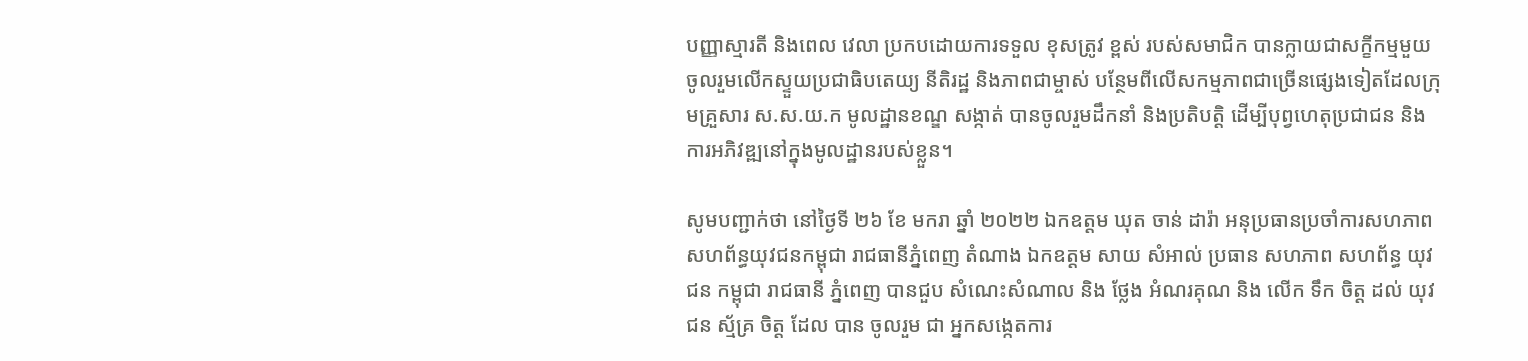បញ្ញាស្មារតី និងពេល វេលា ប្រកបដោយការទទួល ខុសត្រូវ ខ្ពស់ របស់សមាជិក បានក្លាយជាសក្ខីកម្មមួយចូលរួមលើកស្ទួយប្រជាធិបតេយ្យ នីតិរដ្ឋ និងភាពជាម្ចាស់ បន្ថែមពីលើសកម្មភាពជាច្រើនផ្សេងទៀតដែលក្រុមគ្រួសារ ស.ស.យ.ក មូលដ្ឋានខណ្ឌ សង្កាត់ បានចូលរួមដឹកនាំ និងប្រតិបត្តិ ដើម្បីបុព្វហេតុប្រជាជន និងការអភិវឌ្ឍនៅក្នុងមូលដ្ឋានរបស់ខ្លួន។

សូមបញ្ជាក់ថា នៅថ្ងៃទី ២៦ ខែ មករា ឆ្នាំ ២០២២ ឯកឧត្ដម ឃុត ចាន់ ដារ៉ា អនុប្រធានប្រចាំការសហភាពសហព័ន្ធយុវជនកម្ពុជា រាជធានីភ្នំពេញ តំណាង ឯកឧត្ដម សាយ សំអាល់ ប្រធាន សហភាព សហព័ន្ធ យុវជន កម្ពុជា រាជធានី ភ្នំពេញ បានជួប សំណេះសំណាល និង ថ្លែង អំណរគុណ និង លេីក ទឹក ចិត្ត ដល់ យុវជន ស្ម័គ្រ ចិត្ត ដែល បាន ចូលរួម ជា អ្នកសង្កេតការ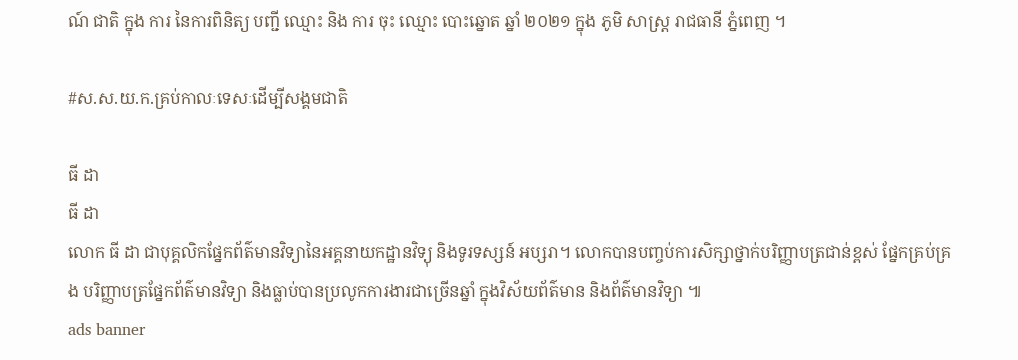ណ៍ ជាតិ ក្នុង ការ នៃការពិនិត្យ បញ្ជី ឈ្មោះ និង ការ ចុះ ឈ្មោះ បោះឆ្នោត ឆ្នាំ ២០២១ ក្នុង ភូមិ សាស្ត្រ រាជធានី ភ្នំពេញ ។

#ស.ស.យ.ក.គ្រប់កាលៈទេសៈដេីម្បីសង្គមជាតិ

ធី ដា
ធី ដា
លោក ធី ដា ជាបុគ្គលិកផ្នែកព័ត៌មានវិទ្យានៃអគ្គនាយកដ្ឋានវិទ្យុ និងទូរទស្សន៍ អប្សរា។ លោកបានបញ្ចប់ការសិក្សាថ្នាក់បរិញ្ញាបត្រជាន់ខ្ពស់ ផ្នែកគ្រប់គ្រង បរិញ្ញាបត្រផ្នែកព័ត៌មានវិទ្យា និងធ្លាប់បានប្រលូកការងារជាច្រើនឆ្នាំ ក្នុងវិស័យព័ត៌មាន និងព័ត៌មានវិទ្យា ៕
ads banner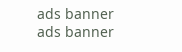ads banner
ads banner